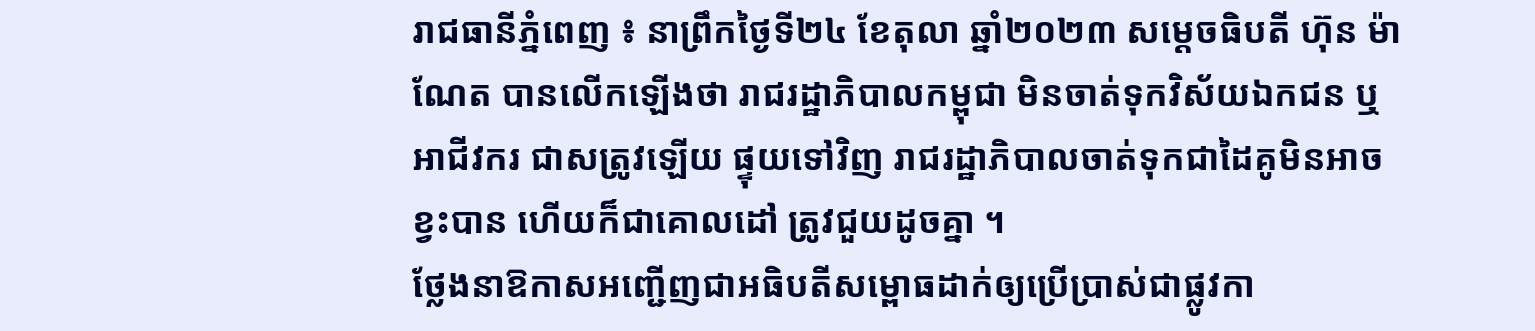រាជធានីភ្នំពេញ ៖ នាព្រឹកថ្ងៃទី២៤ ខែតុលា ឆ្នាំ២០២៣ សម្ដេចធិបតី ហ៊ុន ម៉ាណែត បានលើកឡើងថា រាជរដ្ឋាភិបាលកម្ពុជា មិនចាត់ទុកវិស័យឯកជន ឬអាជីវករ ជាសត្រូវឡើយ ផ្ទុយទៅវិញ រាជរដ្ឋាភិបាលចាត់ទុកជាដៃគូមិនអាចខ្វះបាន ហើយក៏ជាគោលដៅ ត្រូវជួយដូចគ្នា ។
ថ្លែងនាឱកាសអញ្ជើញជាអធិបតីសម្ពោធដាក់ឲ្យប្រើប្រាស់ជាផ្លូវកា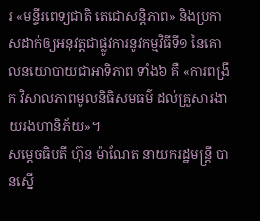រ «មន្ទីរពេទ្យជាតិ តេជោសន្តិភាព» និងប្រកាសដាក់ឲ្យអនុវត្តជាផ្លូវការនូវកម្មវិធីទី១ នៃគោលនយោបាយជាអាទិភាព ទាំង៦ គឺ «ការពង្រីក វិសាលភាពមូលនិធិសមធម៌ ដល់គ្រួសារងាយរងហានិភ័យ»។
សម្តេចធិបតី ហ៊ុន ម៉ាណែត នាយករដ្ឋមន្ត្រី បានស្នើ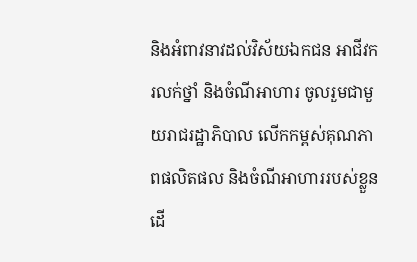និងអំពាវនាវដល់វិស័យឯកជន អាជីវករលក់ថ្នាំ និងចំណីអាហារ ចូលរួមជាមួយរាជរដ្ឋាភិបាល លើកកម្ពស់គុណភាពផលិតផល និងចំណីអាហាររបស់ខ្លួន ដើ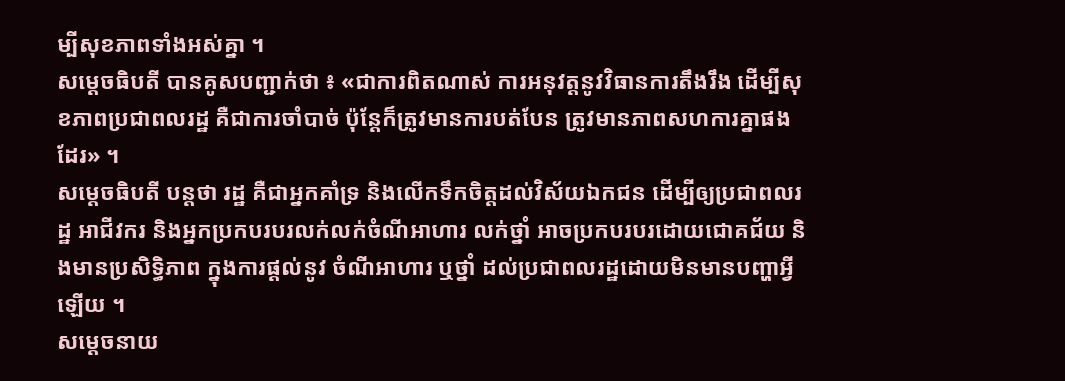ម្បីសុខភាពទាំងអស់គ្នា ។
សម្តេចធិបតី បានគូសបញ្ជាក់ថា ៖ «ជាការពិតណាស់ ការអនុវត្តនូវវិធានការតឹងរឹង ដើម្បីសុខភាពប្រជាពលរដ្ឋ គឺជាការចាំបាច់ ប៉ុន្ដែក៏ត្រូវមានការបត់បែន ត្រូវមានភាពសហការគ្នាផងដែរ» ។
សម្ដេចធិបតី បន្ដថា រដ្ឋ គឺជាអ្នកគាំទ្រ និងលើកទឹកចិត្តដល់វិស័យឯកជន ដើម្បីឲ្យប្រជាពលរដ្ឋ អាជីវករ និងអ្នកប្រកបរបរលក់លក់ចំណីអាហារ លក់ថ្នាំ អាចប្រកបរបរដោយជោគជ័យ និងមានប្រសិទ្ធិភាព ក្នុងការផ្ដល់នូវ ចំណីអាហារ ឬថ្នាំ ដល់ប្រជាពលរដ្ឋដោយមិនមានបញ្ហាអ្វីឡើយ ។
សម្ដេចនាយ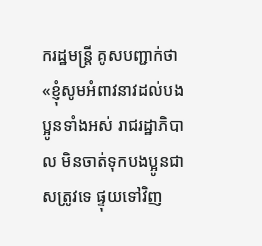ករដ្ឋមន្ដ្រី គូសបញ្ជាក់ថា «ខ្ញុំសូមអំពាវនាវដល់បងប្អូនទាំងអស់ រាជរដ្ឋាភិបាល មិនចាត់ទុកបងប្អូនជាសត្រូវទេ ផ្ទុយទៅវិញ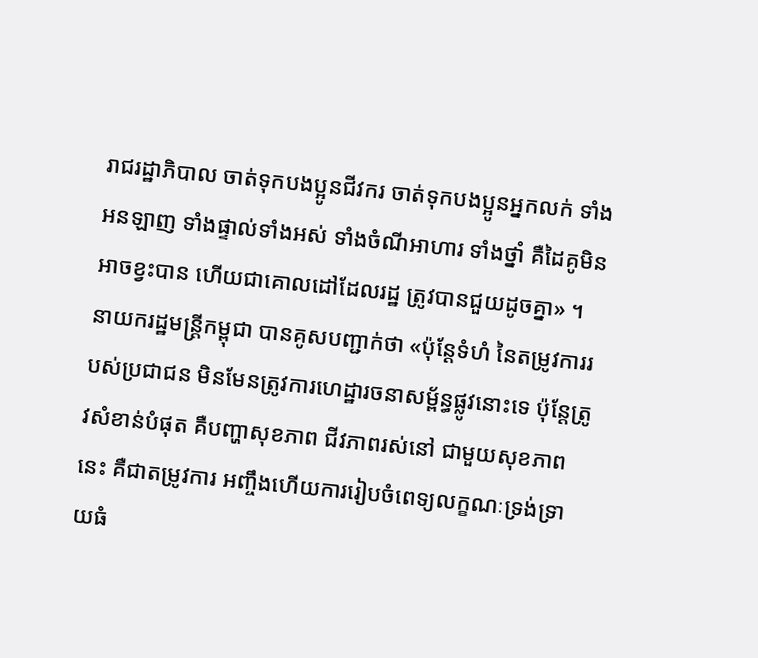រាជរដ្ឋាភិបាល ចាត់ទុកបងប្អូនជីវករ ចាត់ទុកបងប្អូនអ្នកលក់ ទាំងអនឡាញ ទាំងផ្ទាល់ទាំងអស់ ទាំងចំណីអាហារ ទាំងថ្នាំ គឺដៃគូមិនអាចខ្វះបាន ហើយជាគោលដៅដែលរដ្ឋ ត្រូវបានជួយដូចគ្នា» ។
នាយករដ្ឋមន្ត្រីកម្ពុជា បានគូសបញ្ជាក់ថា «ប៉ុន្ដែទំហំ នៃតម្រូវការរបស់ប្រជាជន មិនមែនត្រូវការហេដ្ឋារចនាសម្ព័ន្ធផ្លូវនោះទេ ប៉ុន្ដែត្រូវសំខាន់បំផុត គឺបញ្ហាសុខភាព ជីវភាពរស់នៅ ជាមួយសុខភាពនេះ គឺជាតម្រូវការ អញ្ចឹងហើយការរៀបចំពេទ្យលក្ខណៈទ្រង់ទ្រាយធំ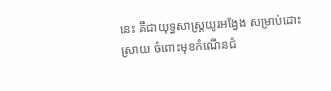នេះ គឺជាយុទ្ធសាស្ដ្រយូរអង្វែង សម្រាប់ដោះស្រាយ ចំពោះមុខកំណើនជំ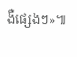ងឺផ្សេងៗ»៕